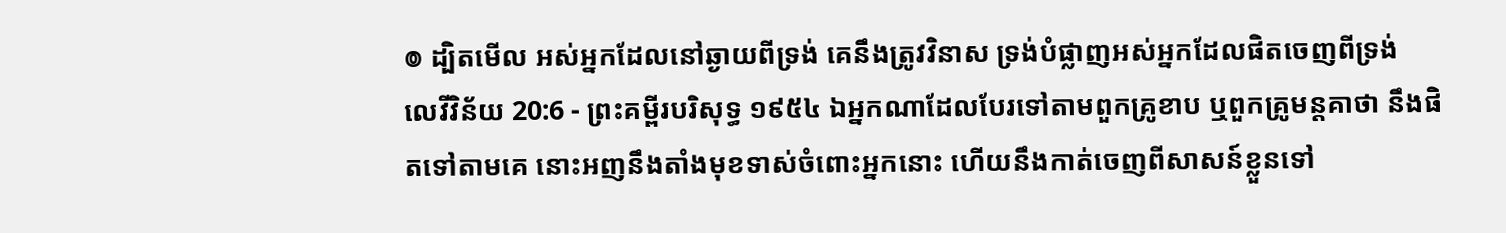៙ ដ្បិតមើល អស់អ្នកដែលនៅឆ្ងាយពីទ្រង់ គេនឹងត្រូវវិនាស ទ្រង់បំផ្លាញអស់អ្នកដែលផិតចេញពីទ្រង់
លេវីវិន័យ 20:6 - ព្រះគម្ពីរបរិសុទ្ធ ១៩៥៤ ឯអ្នកណាដែលបែរទៅតាមពួកគ្រូខាប ឬពួកគ្រូមន្តគាថា នឹងផិតទៅតាមគេ នោះអញនឹងតាំងមុខទាស់ចំពោះអ្នកនោះ ហើយនឹងកាត់ចេញពីសាសន៍ខ្លួនទៅ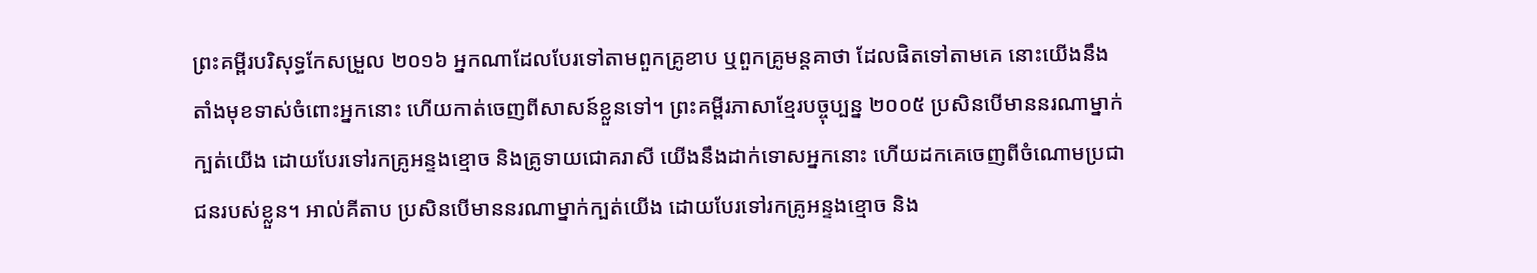ព្រះគម្ពីរបរិសុទ្ធកែសម្រួល ២០១៦ អ្នកណាដែលបែរទៅតាមពួកគ្រូខាប ឬពួកគ្រូមន្តគាថា ដែលផិតទៅតាមគេ នោះយើងនឹងតាំងមុខទាស់ចំពោះអ្នកនោះ ហើយកាត់ចេញពីសាសន៍ខ្លួនទៅ។ ព្រះគម្ពីរភាសាខ្មែរបច្ចុប្បន្ន ២០០៥ ប្រសិនបើមាននរណាម្នាក់ក្បត់យើង ដោយបែរទៅរកគ្រូអន្ទងខ្មោច និងគ្រូទាយជោគរាសី យើងនឹងដាក់ទោសអ្នកនោះ ហើយដកគេចេញពីចំណោមប្រជាជនរបស់ខ្លួន។ អាល់គីតាប ប្រសិនបើមាននរណាម្នាក់ក្បត់យើង ដោយបែរទៅរកគ្រូអន្ទងខ្មោច និង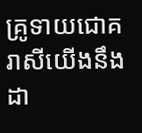គ្រូទាយជោគរាសីយើងនឹងដា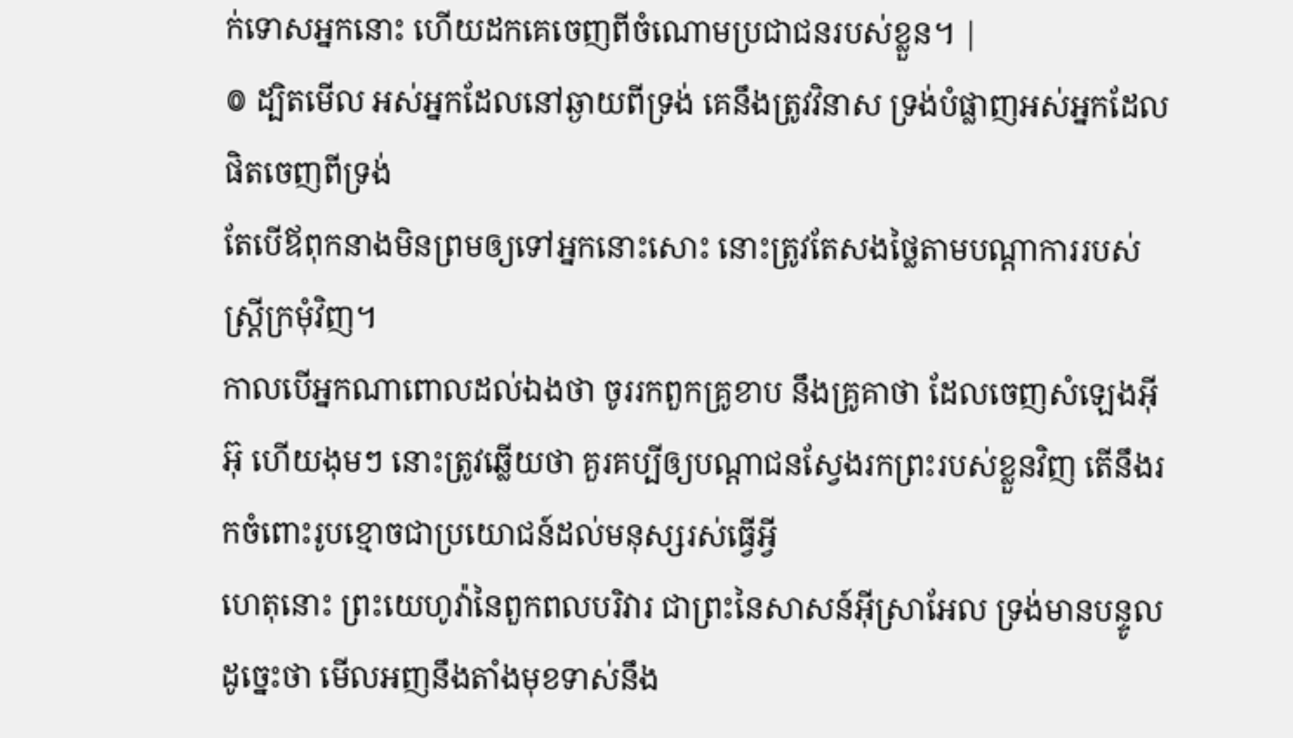ក់ទោសអ្នកនោះ ហើយដកគេចេញពីចំណោមប្រជាជនរបស់ខ្លួន។ |
៙ ដ្បិតមើល អស់អ្នកដែលនៅឆ្ងាយពីទ្រង់ គេនឹងត្រូវវិនាស ទ្រង់បំផ្លាញអស់អ្នកដែលផិតចេញពីទ្រង់
តែបើឪពុកនាងមិនព្រមឲ្យទៅអ្នកនោះសោះ នោះត្រូវតែសងថ្លៃតាមបណ្តាការរបស់ស្ត្រីក្រមុំវិញ។
កាលបើអ្នកណាពោលដល់ឯងថា ចូររកពួកគ្រូខាប នឹងគ្រូគាថា ដែលចេញសំឡេងអ៊ីអ៊ុ ហើយងុមៗ នោះត្រូវឆ្លើយថា គួរគប្បីឲ្យបណ្តាជនស្វែងរកព្រះរបស់ខ្លួនវិញ តើនឹងរកចំពោះរូបខ្មោចជាប្រយោជន៍ដល់មនុស្សរស់ធ្វើអ្វី
ហេតុនោះ ព្រះយេហូវ៉ានៃពួកពលបរិវារ ជាព្រះនៃសាសន៍អ៊ីស្រាអែល ទ្រង់មានបន្ទូលដូច្នេះថា មើលអញនឹងតាំងមុខទាស់នឹង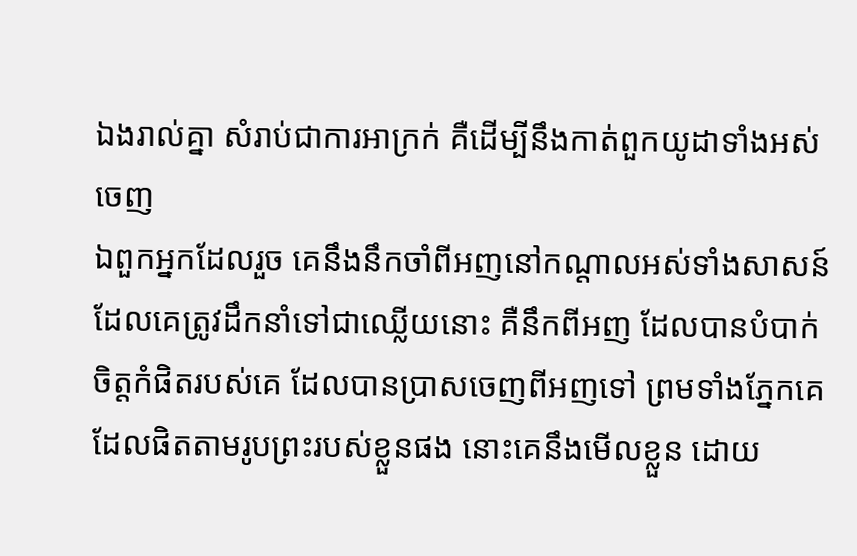ឯងរាល់គ្នា សំរាប់ជាការអាក្រក់ គឺដើម្បីនឹងកាត់ពួកយូដាទាំងអស់ចេញ
ឯពួកអ្នកដែលរួច គេនឹងនឹកចាំពីអញនៅកណ្តាលអស់ទាំងសាសន៍ ដែលគេត្រូវដឹកនាំទៅជាឈ្លើយនោះ គឺនឹកពីអញ ដែលបានបំបាក់ចិត្តកំផិតរបស់គេ ដែលបានប្រាសចេញពីអញទៅ ព្រមទាំងភ្នែកគេដែលផិតតាមរូបព្រះរបស់ខ្លួនផង នោះគេនឹងមើលខ្លួន ដោយ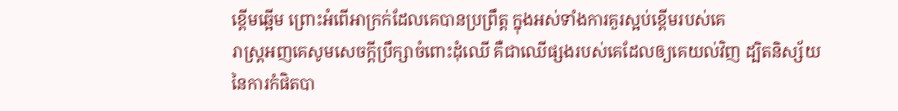ខ្ពើមឆ្អើម ព្រោះអំពើអាក្រក់ដែលគេបានប្រព្រឹត្ត ក្នុងអស់ទាំងការគួរស្អប់ខ្ពើមរបស់គេ
រាស្ត្រអញគេសូមសេចក្ដីប្រឹក្សាចំពោះដុំឈើ គឺជាឈើផ្សងរបស់គេដែលឲ្យគេយល់វិញ ដ្បិតនិស្ស័យនៃការកំផិតបា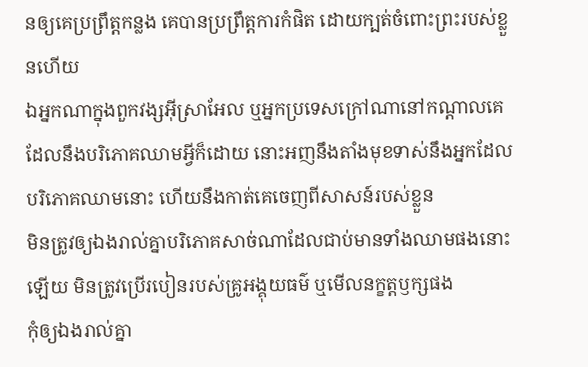នឲ្យគេប្រព្រឹត្តកន្លង គេបានប្រព្រឹត្តការកំផិត ដោយក្បត់ចំពោះព្រះរបស់ខ្លួនហើយ
ឯអ្នកណាក្នុងពួកវង្សអ៊ីស្រាអែល ឬអ្នកប្រទេសក្រៅណានៅកណ្តាលគេ ដែលនឹងបរិភោគឈាមអ្វីក៏ដោយ នោះអញនឹងតាំងមុខទាស់នឹងអ្នកដែលបរិភោគឈាមនោះ ហើយនឹងកាត់គេចេញពីសាសន៍របស់ខ្លួន
មិនត្រូវឲ្យឯងរាល់គ្នាបរិភោគសាច់ណាដែលជាប់មានទាំងឈាមផងនោះឡើយ មិនត្រូវប្រើរបៀនរបស់គ្រូអង្គុយធម៌ ឬមើលនក្ខត្តឫក្សផង
កុំឲ្យឯងរាល់គ្នា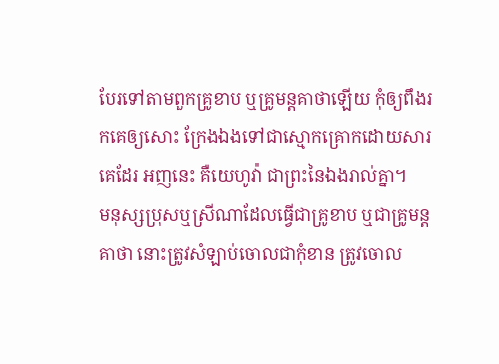បែរទៅតាមពួកគ្រូខាប ឬគ្រូមន្តគាថាឡើយ កុំឲ្យពឹងរកគេឲ្យសោះ ក្រែងឯងទៅជាស្មោកគ្រោកដោយសារគេដែរ អញនេះ គឺយេហូវ៉ា ជាព្រះនៃឯងរាល់គ្នា។
មនុស្សប្រុសឬស្រីណាដែលធ្វើជាគ្រូខាប ឬជាគ្រូមន្តគាថា នោះត្រូវសំឡាប់ចោលជាកុំខាន ត្រូវចោល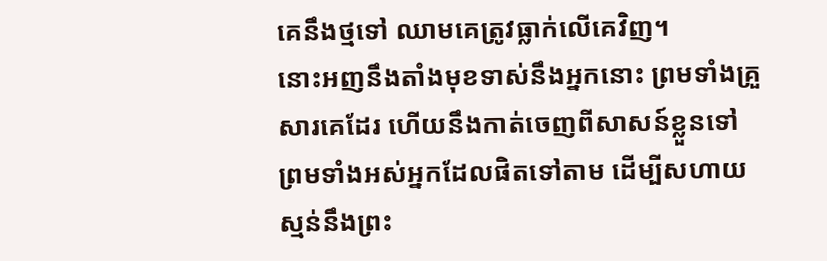គេនឹងថ្មទៅ ឈាមគេត្រូវធ្លាក់លើគេវិញ។
នោះអញនឹងតាំងមុខទាស់នឹងអ្នកនោះ ព្រមទាំងគ្រួសារគេដែរ ហើយនឹងកាត់ចេញពីសាសន៍ខ្លួនទៅ ព្រមទាំងអស់អ្នកដែលផិតទៅតាម ដើម្បីសហាយស្មន់នឹងព្រះ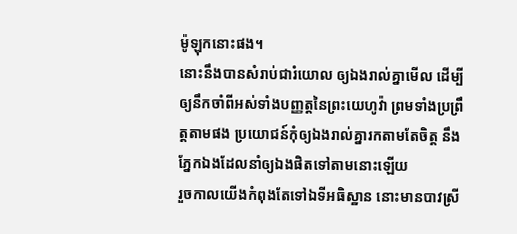ម៉ូឡុកនោះផង។
នោះនឹងបានសំរាប់ជារំយោល ឲ្យឯងរាល់គ្នាមើល ដើម្បីឲ្យនឹកចាំពីអស់ទាំងបញ្ញត្តនៃព្រះយេហូវ៉ា ព្រមទាំងប្រព្រឹត្តតាមផង ប្រយោជន៍កុំឲ្យឯងរាល់គ្នារកតាមតែចិត្ត នឹងភ្នែកឯងដែលនាំឲ្យឯងផិតទៅតាមនោះឡើយ
រួចកាលយើងកំពុងតែទៅឯទីអធិស្ឋាន នោះមានបាវស្រី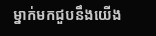ម្នាក់មកជួបនឹងយើង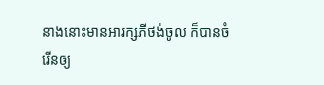នាងនោះមានអារក្សភីថង់ចូល ក៏បានចំរើនឲ្យ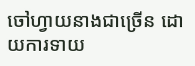ចៅហ្វាយនាងជាច្រើន ដោយការទាយ